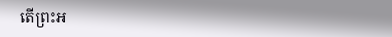តើព្រះអ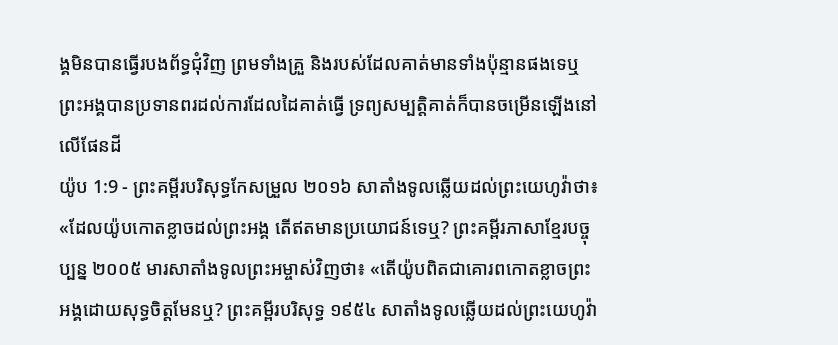ង្គមិនបានធ្វើរបងព័ទ្ធជុំវិញ ព្រមទាំងគ្រួ និងរបស់ដែលគាត់មានទាំងប៉ុន្មានផងទេឬ ព្រះអង្គបានប្រទានពរដល់ការដែលដៃគាត់ធ្វើ ទ្រព្យសម្បត្តិគាត់ក៏បានចម្រើនឡើងនៅលើផែនដី
យ៉ូប 1:9 - ព្រះគម្ពីរបរិសុទ្ធកែសម្រួល ២០១៦ សាតាំងទូលឆ្លើយដល់ព្រះយេហូវ៉ាថា៖ «ដែលយ៉ូបកោតខ្លាចដល់ព្រះអង្គ តើឥតមានប្រយោជន៍ទេឬ? ព្រះគម្ពីរភាសាខ្មែរបច្ចុប្បន្ន ២០០៥ មារសាតាំងទូលព្រះអម្ចាស់វិញថា៖ «តើយ៉ូបពិតជាគោរពកោតខ្លាចព្រះអង្គដោយសុទ្ធចិត្តមែនឬ? ព្រះគម្ពីរបរិសុទ្ធ ១៩៥៤ សាតាំងទូលឆ្លើយដល់ព្រះយេហូវ៉ា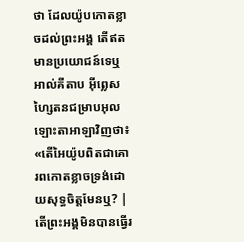ថា ដែលយ៉ូបកោតខ្លាចដល់ព្រះអង្គ តើឥតមានប្រយោជន៍ទេឬ អាល់គីតាប អ៊ីព្លេសហ្សៃតនជម្រាបអុលឡោះតាអាឡាវិញថា៖ «តើអៃយ៉ូបពិតជាគោរពកោតខ្លាចទ្រង់ដោយសុទ្ធចិត្តមែនឬ? |
តើព្រះអង្គមិនបានធ្វើរ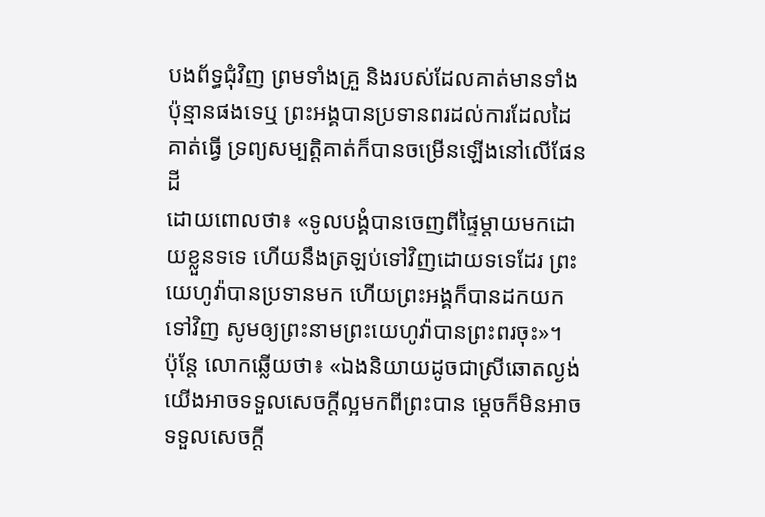បងព័ទ្ធជុំវិញ ព្រមទាំងគ្រួ និងរបស់ដែលគាត់មានទាំងប៉ុន្មានផងទេឬ ព្រះអង្គបានប្រទានពរដល់ការដែលដៃគាត់ធ្វើ ទ្រព្យសម្បត្តិគាត់ក៏បានចម្រើនឡើងនៅលើផែនដី
ដោយពោលថា៖ «ទូលបង្គំបានចេញពីផ្ទៃម្តាយមកដោយខ្លួនទទេ ហើយនឹងត្រឡប់ទៅវិញដោយទទេដែរ ព្រះយេហូវ៉ាបានប្រទានមក ហើយព្រះអង្គក៏បានដកយកទៅវិញ សូមឲ្យព្រះនាមព្រះយេហូវ៉ាបានព្រះពរចុះ»។
ប៉ុន្តែ លោកឆ្លើយថា៖ «ឯងនិយាយដូចជាស្រីឆោតល្ងង់ យើងអាចទទួលសេចក្ដីល្អមកពីព្រះបាន ម្ដេចក៏មិនអាចទទួលសេចក្ដី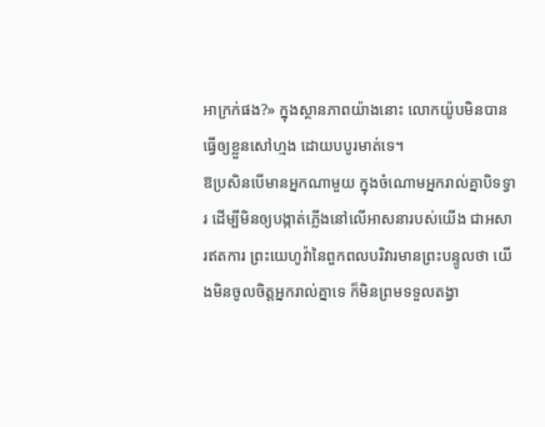អាក្រក់ផង?» ក្នុងស្ថានភាពយ៉ាងនោះ លោកយ៉ូបមិនបានធ្វើឲ្យខ្លួនសៅហ្មង ដោយបបូរមាត់ទេ។
ឱប្រសិនបើមានអ្នកណាមួយ ក្នុងចំណោមអ្នករាល់គ្នាបិទទ្វារ ដើម្បីមិនឲ្យបង្កាត់ភ្លើងនៅលើអាសនារបស់យើង ជាអសារឥតការ ព្រះយេហូវ៉ានៃពួកពលបរិវារមានព្រះបន្ទូលថា យើងមិនចូលចិត្តអ្នករាល់គ្នាទេ ក៏មិនព្រមទទួលតង្វា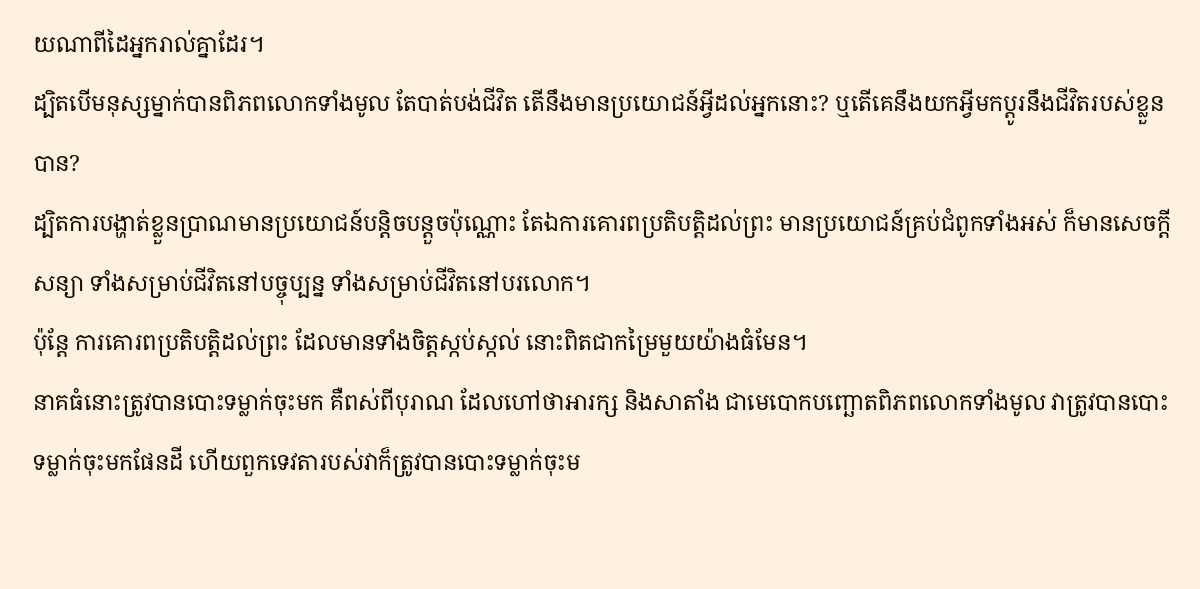យណាពីដៃអ្នករាល់គ្នាដែរ។
ដ្បិតបើមនុស្សម្នាក់បានពិភពលោកទាំងមូល តែបាត់បង់ជីវិត តើនឹងមានប្រយោជន៍អ្វីដល់អ្នកនោះ? ឬតើគេនឹងយកអ្វីមកប្ដូរនឹងជីវិតរបស់ខ្លួនបាន?
ដ្បិតការបង្ហាត់ខ្លួនប្រាណមានប្រយោជន៍បន្តិចបន្តួចប៉ុណ្ណោះ តែឯការគោរពប្រតិបត្តិដល់ព្រះ មានប្រយោជន៍គ្រប់ជំពូកទាំងអស់ ក៏មានសេចក្ដីសន្យា ទាំងសម្រាប់ជីវិតនៅបច្ចុប្បន្ន ទាំងសម្រាប់ជីវិតនៅបរលោក។
ប៉ុន្ដែ ការគោរពប្រតិបត្តិដល់ព្រះ ដែលមានទាំងចិត្តស្កប់ស្កល់ នោះពិតជាកម្រៃមួយយ៉ាងធំមែន។
នាគធំនោះត្រូវបានបោះទម្លាក់ចុះមក គឺពស់ពីបុរាណ ដែលហៅថាអារក្ស និងសាតាំង ជាមេបោកបញ្ឆោតពិភពលោកទាំងមូល វាត្រូវបានបោះទម្លាក់ចុះមកផែនដី ហើយពួកទេវតារបស់វាក៏ត្រូវបានបោះទម្លាក់ចុះម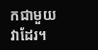កជាមួយវាដែរ។